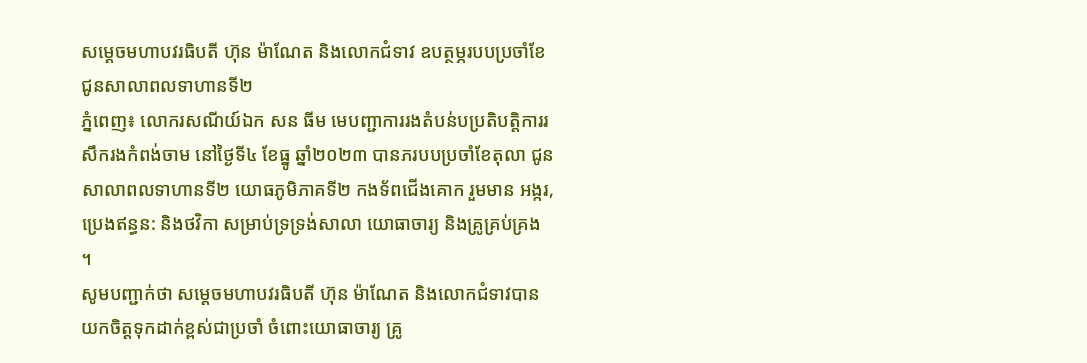សម្តេចមហាបវរធិបតី ហ៊ុន ម៉ាណែត និងលោកជំទាវ ឧបត្ថម្ភរបបប្រចាំខែ ជូនសាលាពលទាហានទី២
ភ្នំពេញ៖ លោករសណីយ៍ឯក សន ធីម មេបញ្ជាការរងតំបន់បប្រតិបត្តិការរសឹករងកំពង់ចាម នៅថ្ងៃទី៤ ខែធ្នូ ឆ្នាំ២០២៣ បានភរបបប្រចាំខែតុលា ជូនសាលាពលទាហានទី២ យោធភូមិភាគទី២ កងទ័ពជើងគោក រួមមាន អង្ករ, ប្រេងឥន្ធន: និងថវិកា សម្រាប់ទ្រទ្រង់សាលា យោធាចារ្យ និងគ្រូគ្រប់គ្រង ។
សូមបញ្ជាក់ថា សម្តេចមហាបវរធិបតី ហ៊ុន ម៉ាណែត និងលោកជំទាវបានយកចិត្តទុកដាក់ខ្ពស់ជាប្រចាំ ចំពោះយោធាចារ្យ គ្រូ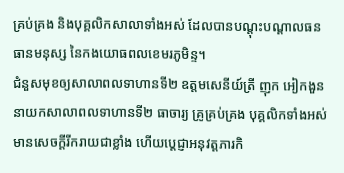គ្រប់គ្រង និងបុគ្គលិកសាលាទាំងអស់ ដែលបានបណ្តុះបណ្តាលធនធានមនុស្ស នៃកងយោធពលខេមរភូមិន្ទ។
ជំនួសមុខឲ្យសាលាពលទាហានទី២ ឧត្តមសេនីយ៍ត្រី ញុក អៀកងួន នាយកសាលាពលទាហានទី២ ធាចារ្យ គ្រូគ្រប់គ្រង បុគ្គលិកទាំងអស់ មានសេចក្តីរីករាយជាខ្លាំង ហើយប្តេជ្ញាអនុវត្តភារកិ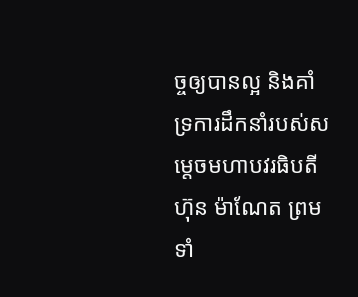ច្ចឲ្យបានល្អ និងគាំទ្រការដឹកនាំរបស់សម្តេចមហាបវរធិបតី ហ៊ុន ម៉ាណែត ព្រមទាំ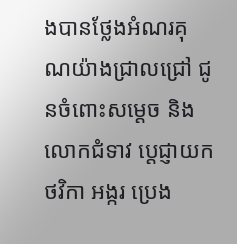ងបានថ្លែងអំណរគុណយ៉ាងជ្រាលជ្រៅ ជូនចំពោះសម្តេច និងលោកជំទាវ ប្តេជ្ញាយកថវិកា អង្ករ ប្រេង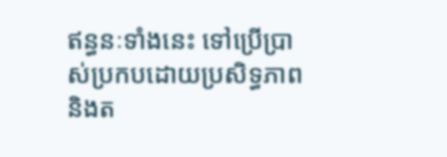ឥន្ធនៈទាំងនេះ ទៅប្រើប្រាស់ប្រកបដោយប្រសិទ្ធភាព និងត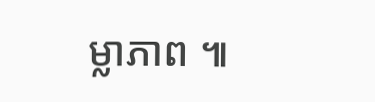ម្លាភាព ៕